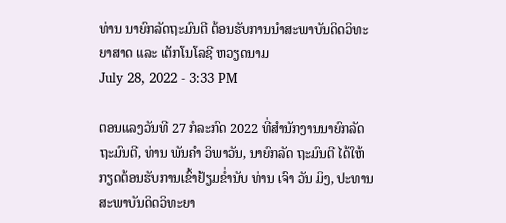ທ່ານ ນາຍົກລັດຖະມົນຕີ ຕ້ອນຮັບການນຳສະພາບັນດິດວິທະຍາສາດ ແລະ ເຕັກໂນໂລຊີ ຫວຽດນາມ
July 28, 2022 - 3:33 PM

ຕອນແລງວັນທີ 27 ກໍລະກົດ 2022 ທີ່ສຳນັກງານນາຍົກລັດຖະມົນຕີ, ທ່ານ ພັນຄຳ ວິພາວັນ, ນາຍົກລັດ ຖະມົນຕີ ໄດ້ໃຫ້ກຽດຕ້ອນຮັບການເຂົ້າຢ້ຽມຂໍ່ານັບ ທ່ານ ເຈົາ ວັນ ມິງ, ປະທານສະພາບັນດິດວິທະຍາ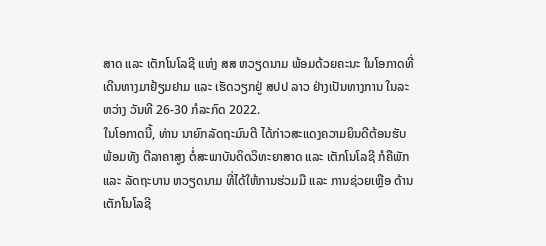ສາດ ແລະ ເຕັກໂນໂລຊີ ແຫ່ງ ສສ ຫວຽດນາມ ພ້ອມດ້ວຍຄະນະ ໃນໂອກາດທີ່ເດີນທາງມາຢ້ຽມຢາມ ແລະ ເຮັດວຽກຢູ່ ສປປ ລາວ ຢ່າງເປັນທາງການ ໃນລະຫວ່າງ ວັນທີ 26-30 ກໍລະກົດ 2022.
ໃນໂອກາດນີ້, ທ່ານ ນາຍົກລັດຖະມົນຕີ ໄດ້ກ່າວສະແດງຄວາມຍິນດີຕ້ອນຮັບ ພ້ອມທັງ ຕີລາຄາສູງ ຕໍ່ສະພາບັນດິດວິທະຍາສາດ ແລະ ເຕັກໂນໂລຊີ ກໍຄືພັກ ແລະ ລັດຖະບານ ຫວຽດນາມ ທີ່ໄດ້ໃຫ້ການຮ່ວມມື ແລະ ການຊ່ວຍເຫຼືອ ດ້ານເຕັກໂນໂລຊີ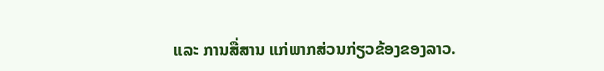ແລະ ການສື່ສານ ແກ່ພາກສ່ວນກ່ຽວຂ້ອງຂອງລາວ.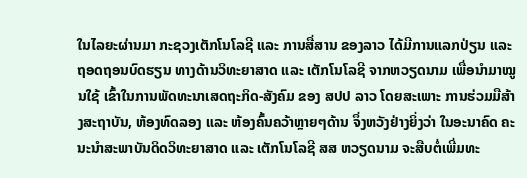ໃນໄລຍະຜ່ານມາ ກະຊວງເຕັກໂນໂລຊີ ແລະ ການສື່ສານ ຂອງລາວ ໄດ້ມີການແລກປ່ຽນ ແລະ ຖອດຖອນບົດຮຽນ ທາງດ້ານວິທະຍາສາດ ແລະ ເຕັກໂນໂລຊີ ຈາກຫວຽດນາມ ເພື່ອນຳມາໝູນໃຊ້ ເຂົ້າໃນການພັດທະນາເສດຖະກິດ-ສັງຄົມ ຂອງ ສປປ ລາວ ໂດຍສະເພາະ ການຮ່ວມມືສ້າງສະຖາບັນ, ຫ້ອງທົດລອງ ແລະ ຫ້ອງຄົ້ນຄວ້າຫຼາຍໆດ້ານ ຈຶ່ງຫວັງຢ່າງຍິ່ງວ່າ ໃນອະນາຄົດ ຄະນະນໍາສະພາບັນດິດວິທະຍາສາດ ແລະ ເຕັກໂນໂລຊີ ສສ ຫວຽດນາມ ຈະສືບຕໍ່ເພີ່ມທະ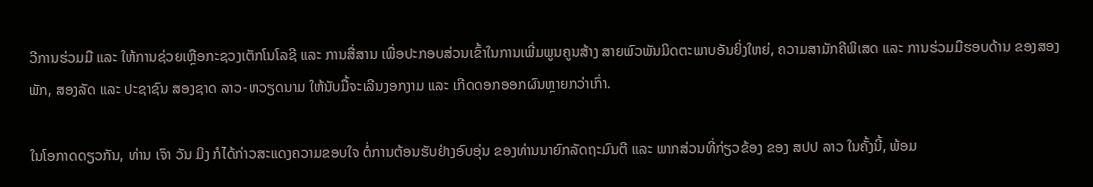ວີການຮ່ວມມື ແລະ ໃຫ້ການຊ່ວຍເຫຼືອກະຊວງເຕັກໂນໂລຊີ ແລະ ການສື່ສານ ເພື່ອປະກອບສ່ວນເຂົ້າໃນການເພີ່ມພູນຄູນສ້າງ ສາຍພົວພັນມິດຕະພາບອັນຍິ່ງໃຫຍ່, ຄວາມສາມັກຄີພິເສດ ແລະ ການຮ່ວມມືຮອບດ້ານ ຂອງສອງພັກ, ສອງລັດ ແລະ ປະຊາຊົນ ສອງຊາດ ລາວ-ຫວຽດນາມ ໃຫ້ນັບມື້ຈະເລີນງອກງາມ ແລະ ເກີດດອກອອກຜົນຫຼາຍກວ່າເກົ່າ.

ໃນໂອກາດດຽວກັນ, ທ່ານ ເຈົາ ວັນ ມິງ ກໍໄດ້ກ່າວສະແດງຄວາມຂອບໃຈ ຕໍ່ການຕ້ອນຮັບຢ່າງອົບອຸ່ນ ຂອງທ່ານນາຍົກລັດຖະມົນຕີ ແລະ ພາກສ່ວນທີ່ກ່ຽວຂ້ອງ ຂອງ ສປປ ລາວ ໃນຄັ້ງນີ້, ພ້ອມ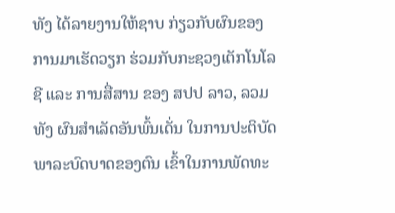ທັງ ໄດ້ລາຍງານໃຫ້ຊາບ ກ່ຽວກັບຜົນຂອງການມາເຮັດວຽກ ຮ່ວມກັບກະຊວງເຕັກໂນໂລຊີ ແລະ ການສື່ສານ ຂອງ ສປປ ລາວ, ລວມທັງ ຜົນສຳເລັດອັນພົ້ນເດັ່ນ ໃນການປະຕິບັດພາລະບົດບາດຂອງຕົນ ເຂົ້າໃນການພັດທະ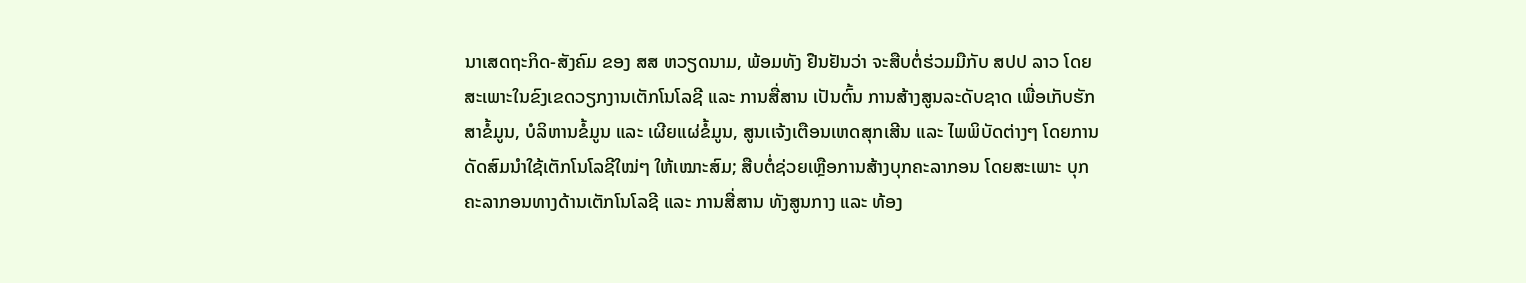ນາເສດຖະກິດ-ສັງຄົມ ຂອງ ສສ ຫວຽດນາມ, ພ້ອມທັງ ຢືນຢັນວ່າ ຈະສືບຕໍ່ຮ່ວມມືກັບ ສປປ ລາວ ໂດຍສະເພາະໃນຂົງເຂດວຽກງານເຕັກໂນໂລຊີ ແລະ ການສື່ສານ ເປັນຕົ້ນ ການສ້າງສູນລະດັບຊາດ ເພື່ອເກັບຮັກສາຂໍ້ມູນ, ບໍລິຫານຂໍ້ມູນ ແລະ ເຜີຍແຜ່ຂໍ້ມູນ, ສູນເເຈ້ງເຕືອນເຫດສຸກເສີນ ແລະ ໄພພິບັດຕ່າງໆ ໂດຍການດັດສົມນຳໃຊ້ເຕັກໂນໂລຊີໃໝ່ໆ ໃຫ້ເໝາະສົມ; ສືບຕໍ່ຊ່ວຍເຫຼືອການສ້າງບຸກຄະລາກອນ ໂດຍສະເພາະ ບຸກຄະລາກອນທາງດ້ານເຕັກໂນໂລຊີ ແລະ ການສື່ສານ ທັງສູນກາງ ແລະ ທ້ອງ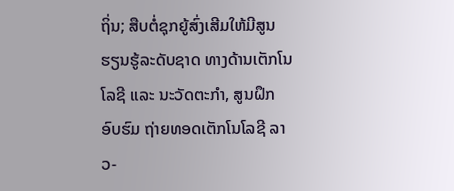ຖິ່ນ; ສືບຕໍ່ຊຸກຍູ້ສົ່ງເສີມໃຫ້ມີສູນຮຽນຮູ້ລະດັບຊາດ ທາງດ້ານເຕັກໂນໂລຊີ ແລະ ນະວັດຕະກໍາ, ສູນຝຶກອົບຮົມ ຖ່າຍທອດເຕັກໂນໂລຊີ ລາວ-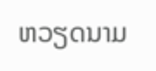ຫວຽດນາມ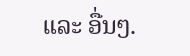ແລະ ອື່ນໆ.